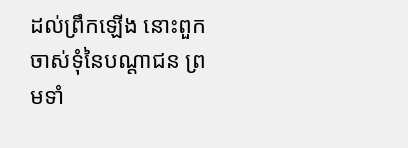ដល់ព្រឹកឡើង នោះពួកចាស់ទុំនៃបណ្តាជន ព្រមទាំ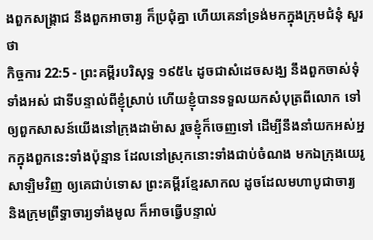ងពួកសង្គ្រាជ នឹងពួកអាចារ្យ ក៏ប្រជុំគ្នា ហើយគេនាំទ្រង់មកក្នុងក្រុមជំនុំ សួរថា
កិច្ចការ 22:5 - ព្រះគម្ពីរបរិសុទ្ធ ១៩៥៤ ដូចជាសំដេចសង្ឃ នឹងពួកចាស់ទុំទាំងអស់ ជាទីបន្ទាល់ពីខ្ញុំស្រាប់ ហើយខ្ញុំបានទទួលយកសំបុត្រពីលោក ទៅឲ្យពួកសាសន៍យើងនៅក្រុងដាម៉ាស រួចខ្ញុំក៏ចេញទៅ ដើម្បីនឹងនាំយកអស់អ្នកក្នុងពួកនេះទាំងប៉ុន្មាន ដែលនៅស្រុកនោះទាំងជាប់ចំណង មកឯក្រុងយេរូសាឡិមវិញ ឲ្យគេជាប់ទោស ព្រះគម្ពីរខ្មែរសាកល ដូចដែលមហាបូជាចារ្យ និងក្រុមព្រឹទ្ធាចារ្យទាំងមូល ក៏អាចធ្វើបន្ទាល់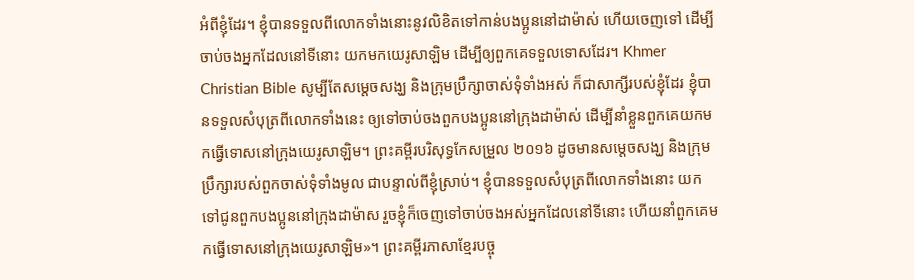អំពីខ្ញុំដែរ។ ខ្ញុំបានទទួលពីលោកទាំងនោះនូវលិខិតទៅកាន់បងប្អូននៅដាម៉ាស់ ហើយចេញទៅ ដើម្បីចាប់ចងអ្នកដែលនៅទីនោះ យកមកយេរូសាឡិម ដើម្បីឲ្យពួកគេទទួលទោសដែរ។ Khmer Christian Bible សូម្បីតែសម្ដេចសង្ឃ និងក្រុមប្រឹក្សាចាស់ទុំទាំងអស់ ក៏ជាសាក្សីរបស់ខ្ញុំដែរ ខ្ញុំបានទទួលសំបុត្រពីលោកទាំងនេះ ឲ្យទៅចាប់ចងពួកបងប្អូននៅក្រុងដាម៉ាស់ ដើម្បីនាំខ្លួនពួកគេយកមកធ្វើទោសនៅក្រុងយេរូសាឡិម។ ព្រះគម្ពីរបរិសុទ្ធកែសម្រួល ២០១៦ ដូចមានសម្តេចសង្ឃ និងក្រុមប្រឹក្សារបស់ពួកចាស់ទុំទាំងមូល ជាបន្ទាល់ពីខ្ញុំស្រាប់។ ខ្ញុំបានទទួលសំបុត្រពីលោកទាំងនោះ យកទៅជូនពួកបងប្អូននៅក្រុងដាម៉ាស រួចខ្ញុំក៏ចេញទៅចាប់ចងអស់អ្នកដែលនៅទីនោះ ហើយនាំពួកគេមកធ្វើទោសនៅក្រុងយេរូសាឡិម»។ ព្រះគម្ពីរភាសាខ្មែរបច្ចុ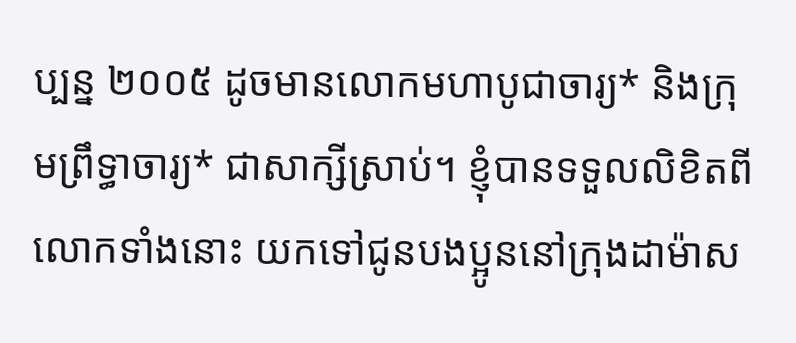ប្បន្ន ២០០៥ ដូចមានលោកមហាបូជាចារ្យ* និងក្រុមព្រឹទ្ធាចារ្យ* ជាសាក្សីស្រាប់។ ខ្ញុំបានទទួលលិខិតពីលោកទាំងនោះ យកទៅជូនបងប្អូននៅក្រុងដាម៉ាស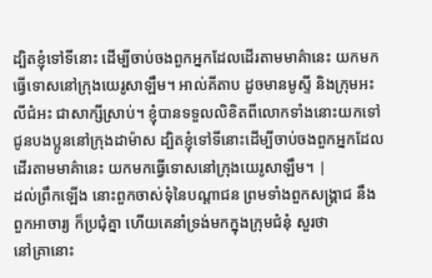ដ្បិតខ្ញុំទៅទីនោះ ដើម្បីចាប់ចងពួកអ្នកដែលដើរតាមមាគ៌ានេះ យកមកធ្វើទោសនៅក្រុងយេរូសាឡឹម។ អាល់គីតាប ដូចមានមូស្ទី និងក្រុមអះលីជំអះ ជាសាក្សីស្រាប់។ ខ្ញុំបានទទួលលិខិតពីលោកទាំងនោះយកទៅជូនបងប្អូននៅក្រុងដាម៉ាស ដ្បិតខ្ញុំទៅទីនោះដើម្បីចាប់ចងពួកអ្នកដែលដើរតាមមាគ៌ានេះ យកមកធ្វើទោសនៅក្រុងយេរូសាឡឹម។ |
ដល់ព្រឹកឡើង នោះពួកចាស់ទុំនៃបណ្តាជន ព្រមទាំងពួកសង្គ្រាជ នឹងពួកអាចារ្យ ក៏ប្រជុំគ្នា ហើយគេនាំទ្រង់មកក្នុងក្រុមជំនុំ សួរថា
នៅគ្រានោះ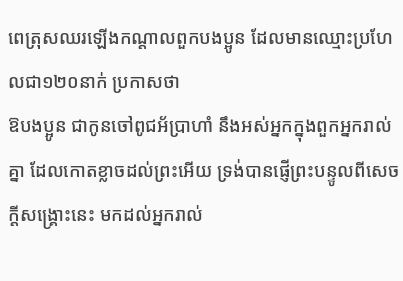ពេត្រុសឈរឡើងកណ្តាលពួកបងប្អូន ដែលមានឈ្មោះប្រហែលជា១២០នាក់ ប្រកាសថា
ឱបងប្អូន ជាកូនចៅពូជអ័ប្រាហាំ នឹងអស់អ្នកក្នុងពួកអ្នករាល់គ្នា ដែលកោតខ្លាចដល់ព្រះអើយ ទ្រង់បានផ្ញើព្រះបន្ទូលពីសេចក្ដីសង្គ្រោះនេះ មកដល់អ្នករាល់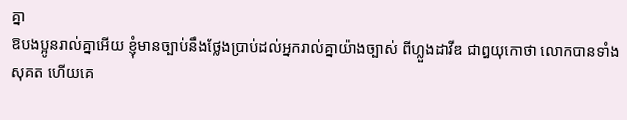គ្នា
ឱបងប្អូនរាល់គ្នាអើយ ខ្ញុំមានច្បាប់នឹងថ្លែងប្រាប់ដល់អ្នករាល់គ្នាយ៉ាងច្បាស់ ពីហ្លួងដាវីឌ ជាឰយុកោថា លោកបានទាំងសុគត ហើយគេ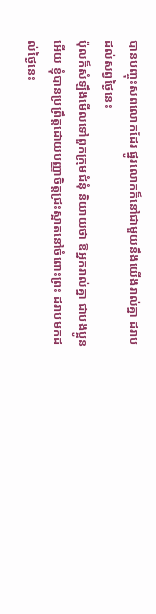បានបញ្ចុះសពលោកដែរ ផ្នូរលោកក៏នៅជាមួយនឹងយើងរាល់គ្នា ដរាបដល់សព្វថ្ងៃនេះ
ប៉ុលក៏សំឡឹងមើលទៅពួកក្រុមជំនុំ និយាយថា ឱអ្នករាល់គ្នា ជាបងប្អូនអើយ ខ្ញុំបានប្រព្រឹត្តដោយបញ្ញាចិត្តជ្រះស្អាតនៅចំពោះព្រះ ដរាបមកដល់ថ្ងៃនេះ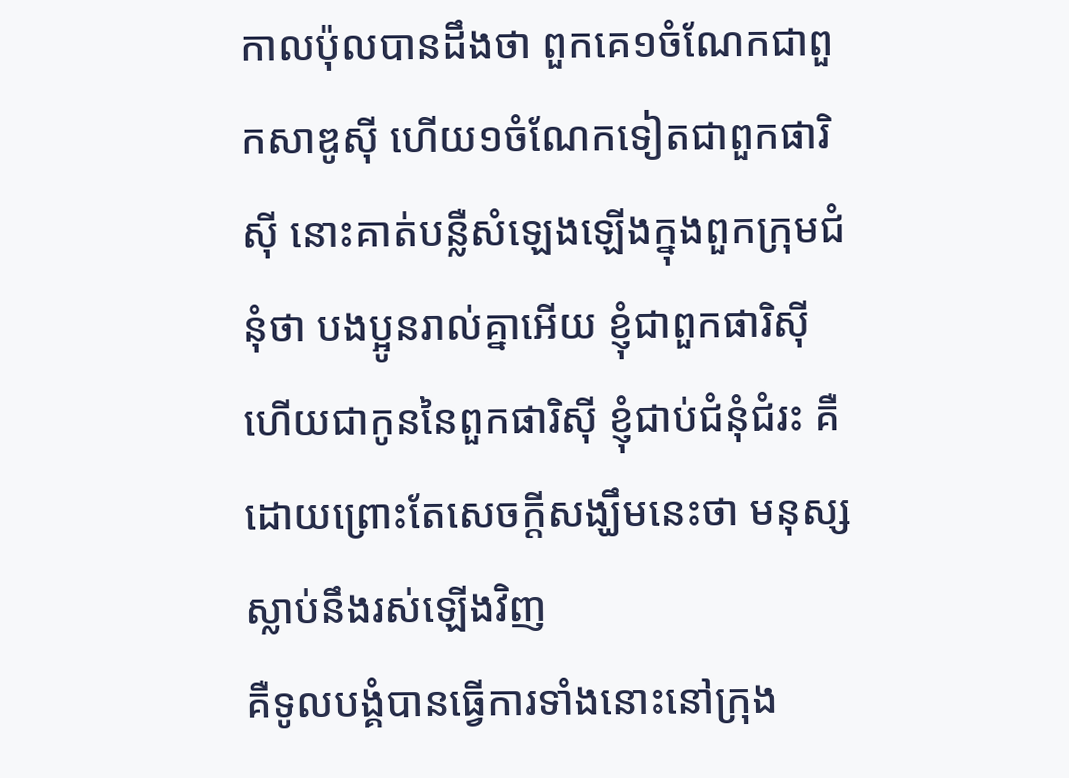កាលប៉ុលបានដឹងថា ពួកគេ១ចំណែកជាពួកសាឌូស៊ី ហើយ១ចំណែកទៀតជាពួកផារិស៊ី នោះគាត់បន្លឺសំឡេងឡើងក្នុងពួកក្រុមជំនុំថា បងប្អូនរាល់គ្នាអើយ ខ្ញុំជាពួកផារិស៊ី ហើយជាកូននៃពួកផារិស៊ី ខ្ញុំជាប់ជំនុំជំរះ គឺដោយព្រោះតែសេចក្ដីសង្ឃឹមនេះថា មនុស្សស្លាប់នឹងរស់ឡើងវិញ
គឺទូលបង្គំបានធ្វើការទាំងនោះនៅក្រុង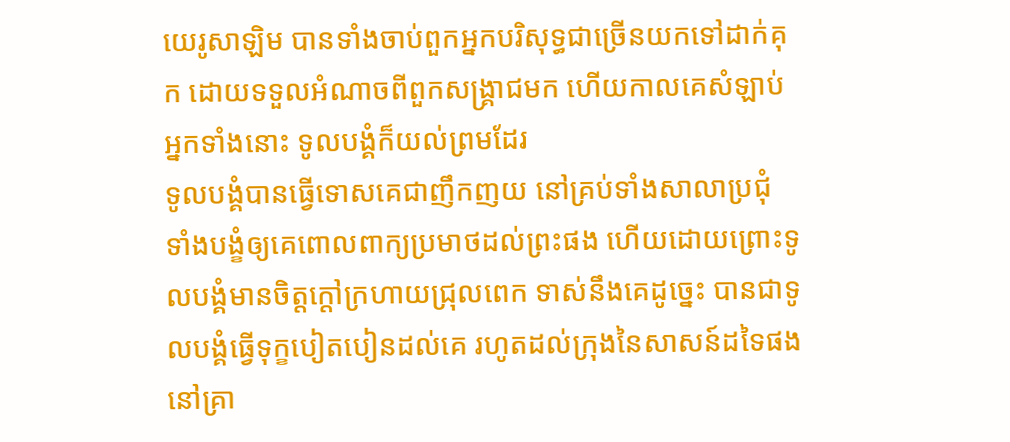យេរូសាឡិម បានទាំងចាប់ពួកអ្នកបរិសុទ្ធជាច្រើនយកទៅដាក់គុក ដោយទទួលអំណាចពីពួកសង្គ្រាជមក ហើយកាលគេសំឡាប់អ្នកទាំងនោះ ទូលបង្គំក៏យល់ព្រមដែរ
ទូលបង្គំបានធ្វើទោសគេជាញឹកញយ នៅគ្រប់ទាំងសាលាប្រជុំ ទាំងបង្ខំឲ្យគេពោលពាក្យប្រមាថដល់ព្រះផង ហើយដោយព្រោះទូលបង្គំមានចិត្តក្តៅក្រហាយជ្រុលពេក ទាស់នឹងគេដូច្នេះ បានជាទូលបង្គំធ្វើទុក្ខបៀតបៀនដល់គេ រហូតដល់ក្រុងនៃសាសន៍ដទៃផង
នៅគ្រា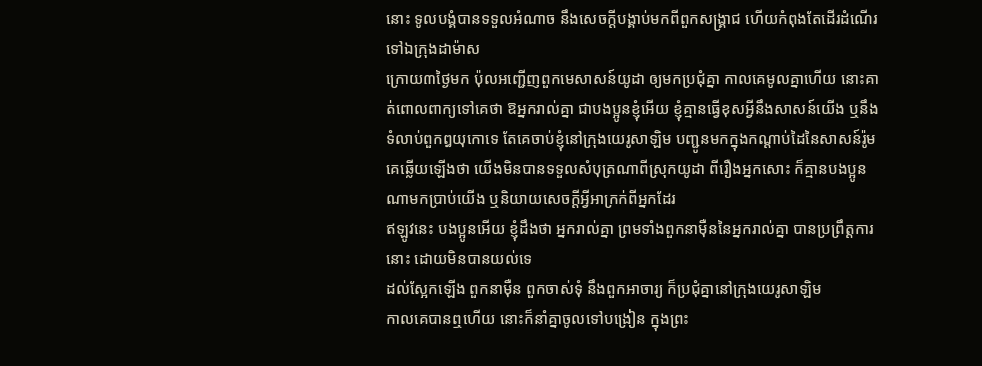នោះ ទូលបង្គំបានទទួលអំណាច នឹងសេចក្ដីបង្គាប់មកពីពួកសង្គ្រាជ ហើយកំពុងតែដើរដំណើរទៅឯក្រុងដាម៉ាស
ក្រោយ៣ថ្ងៃមក ប៉ុលអញ្ជើញពួកមេសាសន៍យូដា ឲ្យមកប្រជុំគ្នា កាលគេមូលគ្នាហើយ នោះគាត់ពោលពាក្យទៅគេថា ឱអ្នករាល់គ្នា ជាបងប្អូនខ្ញុំអើយ ខ្ញុំគ្មានធ្វើខុសអ្វីនឹងសាសន៍យើង ឬនឹងទំលាប់ពួកឰយុកោទេ តែគេចាប់ខ្ញុំនៅក្រុងយេរូសាឡិម បញ្ជូនមកក្នុងកណ្តាប់ដៃនៃសាសន៍រ៉ូម
គេឆ្លើយឡើងថា យើងមិនបានទទួលសំបុត្រណាពីស្រុកយូដា ពីរឿងអ្នកសោះ ក៏គ្មានបងប្អូនណាមកប្រាប់យើង ឬនិយាយសេចក្ដីអ្វីអាក្រក់ពីអ្នកដែរ
ឥឡូវនេះ បងប្អូនអើយ ខ្ញុំដឹងថា អ្នករាល់គ្នា ព្រមទាំងពួកនាម៉ឺននៃអ្នករាល់គ្នា បានប្រព្រឹត្តការនោះ ដោយមិនបានយល់ទេ
ដល់ស្អែកឡើង ពួកនាម៉ឺន ពួកចាស់ទុំ នឹងពួកអាចារ្យ ក៏ប្រជុំគ្នានៅក្រុងយេរូសាឡិម
កាលគេបានឮហើយ នោះក៏នាំគ្នាចូលទៅបង្រៀន ក្នុងព្រះ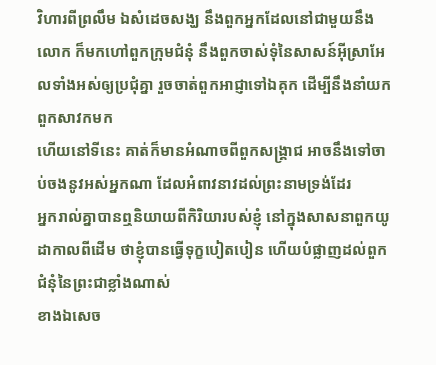វិហារពីព្រលឹម ឯសំដេចសង្ឃ នឹងពួកអ្នកដែលនៅជាមួយនឹងលោក ក៏មកហៅពួកក្រុមជំនុំ នឹងពួកចាស់ទុំនៃសាសន៍អ៊ីស្រាអែលទាំងអស់ឲ្យប្រជុំគ្នា រួចចាត់ពួកអាជ្ញាទៅឯគុក ដើម្បីនឹងនាំយកពួកសាវកមក
ហើយនៅទីនេះ គាត់ក៏មានអំណាចពីពួកសង្គ្រាជ អាចនឹងទៅចាប់ចងនូវអស់អ្នកណា ដែលអំពាវនាវដល់ព្រះនាមទ្រង់ដែរ
អ្នករាល់គ្នាបានឮនិយាយពីកិរិយារបស់ខ្ញុំ នៅក្នុងសាសនាពួកយូដាកាលពីដើម ថាខ្ញុំបានធ្វើទុក្ខបៀតបៀន ហើយបំផ្លាញដល់ពួកជំនុំនៃព្រះជាខ្លាំងណាស់
ខាងឯសេច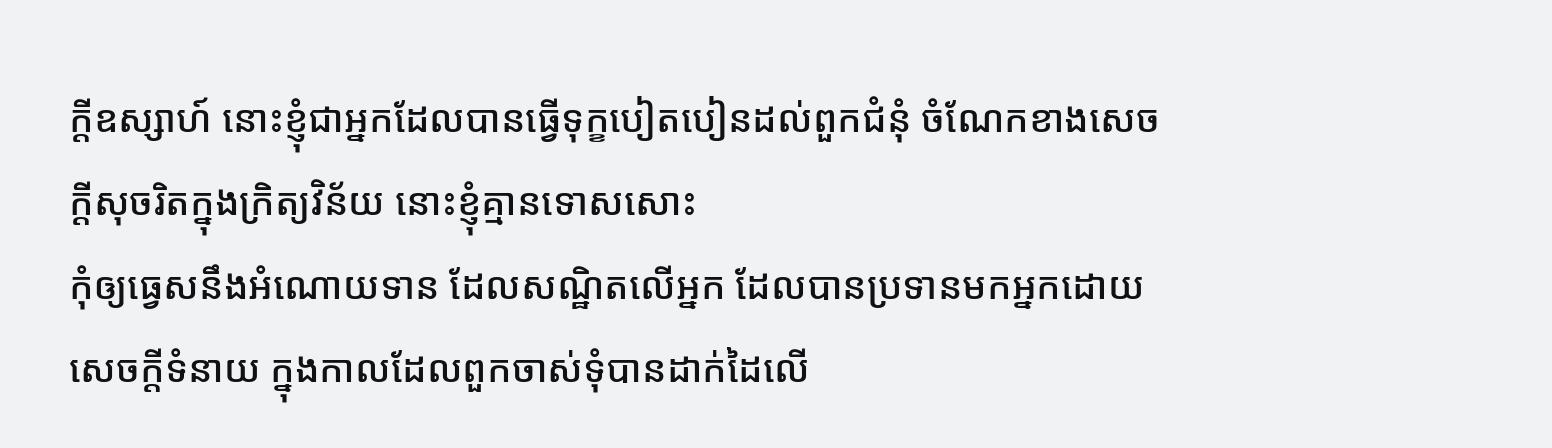ក្ដីឧស្សាហ៍ នោះខ្ញុំជាអ្នកដែលបានធ្វើទុក្ខបៀតបៀនដល់ពួកជំនុំ ចំណែកខាងសេចក្ដីសុចរិតក្នុងក្រិត្យវិន័យ នោះខ្ញុំគ្មានទោសសោះ
កុំឲ្យធ្វេសនឹងអំណោយទាន ដែលសណ្ឋិតលើអ្នក ដែលបានប្រទានមកអ្នកដោយសេចក្ដីទំនាយ ក្នុងកាលដែលពួកចាស់ទុំបានដាក់ដៃលើ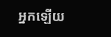អ្នកឡើយ